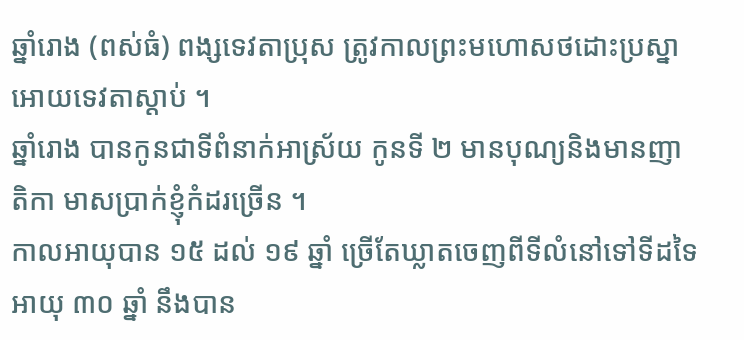ឆ្នាំរោង (ពស់ធំ) ពង្សទេវតាប្រុស ត្រូវកាលព្រះមហោសថដោះប្រស្នាអោយទេវតាស្ដាប់ ។
ឆ្នាំរោង បានកូនជាទីពំនាក់អាស្រ័យ កូនទី ២ មានបុណ្យនិងមានញាតិកា មាសប្រាក់ខ្ញុំកំដរច្រើន ។
កាលអាយុបាន ១៥ ដល់ ១៩ ឆ្នាំ ច្រើតែឃ្លាតចេញពីទីលំនៅទៅទីដទៃ អាយុ ៣០ ឆ្នាំ នឹងបាន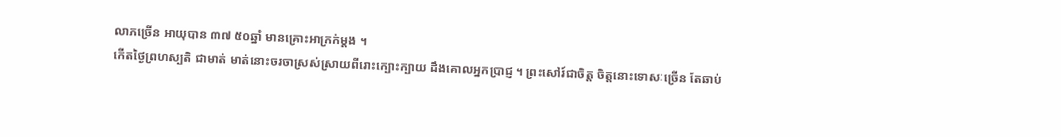លាភច្រើន អាយុបាន ៣៧ ៥០ឆ្នាំ មានគ្រោះអាក្រក់ម្ដង ។
កើតថ្ងៃព្រហស្បតិ ជាមាត់ មាត់នោះចរចាស្រស់ស្រាយពីរោះក្បោះក្បាយ ដឹងគោលអ្នកប្រាជ្ញ ។ ព្រះសៅរ៍ជាចិត្ត ចិត្តនោះទោសៈច្រើន តែឆាប់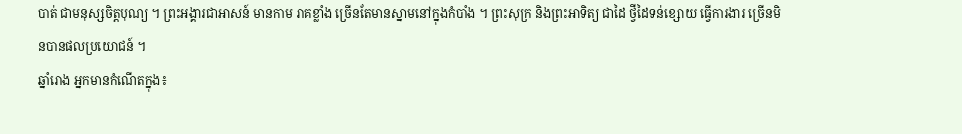បាត់ ជាមនុស្សចិត្តបុណ្យ ។ ព្រះអង្គារជាអាសន៍ មានកាម រាគខ្លាំង ច្រើនតែមានស្នាមនៅក្នុងកំបាំង ។ ព្រះសុក្រ និងព្រះអាទិត្យ ជាដៃ ថ្វីដៃទន់ខ្សោយ ធ្វើការងារ ច្រើនមិនបានផលប្រយោជន៍ ។
ឆ្នាំរោង អ្នកមានកំណើតក្នុង៖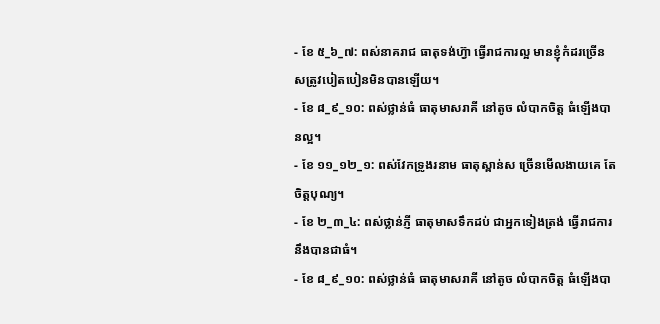- ខែ ៥_៦_៧: ពស់នាគរាជ ធាតុទង់ហ្វ៊ា ធ្វើរាជការល្អ មានខ្ញុំកំដរច្រើន សត្រូវបៀតបៀនមិនបានឡើយ។
- ខែ ៨_៩_១០: ពស់ថ្លាន់ធំ ធាតុមាសរាគី នៅតូច លំបាកចិត្ត ធំឡើងបានល្អ។
- ខែ ១១_១២_១: ពស់វែកទ្រូងរនាម ធាតុស្ពាន់ស ច្រើនមើលងាយគេ តែចិត្តបុណ្យ។
- ខែ ២_៣_៤: ពស់ថ្លាន់ភ្ញី ធាតុមាសទឹកដប់ ជាអ្នកទៀងត្រង់ ធ្វើរាជការនឹងបានជាធំ។
- ខែ ៨_៩_១០: ពស់ថ្លាន់ធំ ធាតុមាសរាគី នៅតូច លំបាកចិត្ត ធំឡើងបា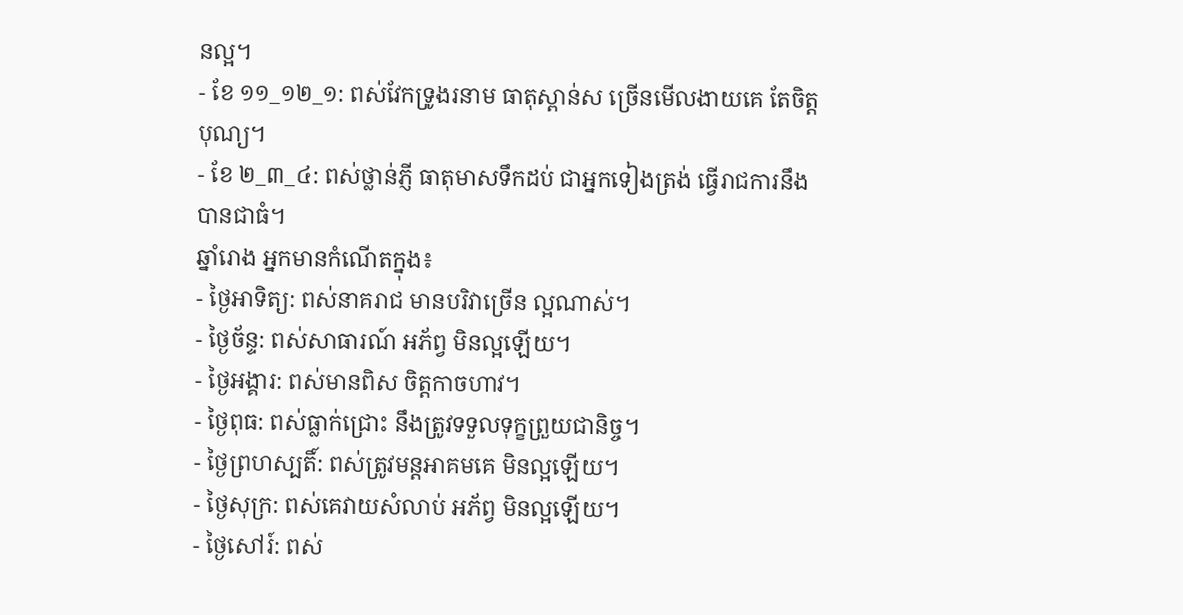នល្អ។
- ខែ ១១_១២_១: ពស់វែកទ្រូងរនាម ធាតុស្ពាន់ស ច្រើនមើលងាយគេ តែចិត្តបុណ្យ។
- ខែ ២_៣_៤: ពស់ថ្លាន់ភ្ញី ធាតុមាសទឹកដប់ ជាអ្នកទៀងត្រង់ ធ្វើរាជការនឹងបានជាធំ។
ឆ្នាំរោង អ្នកមានកំណើតក្នុង៖
- ថ្ងៃអាទិត្យ: ពស់នាគរាជ មានបរិវាច្រើន ល្អណាស់។
- ថ្ងៃច័ន្ទ: ពស់សាធារណ៍ អភ័ព្វ មិនល្អឡើយ។
- ថ្ងៃអង្គារ: ពស់មានពិស ចិត្តកាចហាវ។
- ថ្ងៃពុធ: ពស់ធ្លាក់ជ្រោះ នឹងត្រូវទទួលទុក្ខព្រួយជានិច្ច។
- ថ្ងៃព្រហស្បតិ៍: ពស់ត្រូវមន្តអាគមគេ មិនល្អឡើយ។
- ថ្ងៃសុក្រ: ពស់គេវាយសំលាប់ អភ័ព្វ មិនល្អឡើយ។
- ថ្ងៃសៅរ៍: ពស់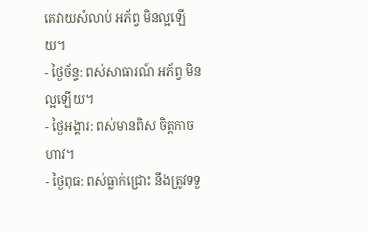គេវាយសំលាប់ អភ័ព្វ មិនល្អឡើយ។
- ថ្ងៃច័ន្ទ: ពស់សាធារណ៍ អភ័ព្វ មិនល្អឡើយ។
- ថ្ងៃអង្គារ: ពស់មានពិស ចិត្តកាចហាវ។
- ថ្ងៃពុធ: ពស់ធ្លាក់ជ្រោះ នឹងត្រូវទទួ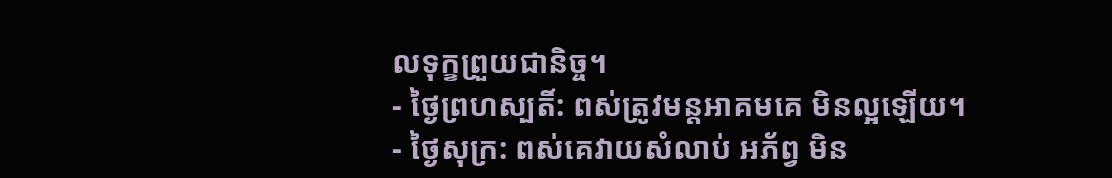លទុក្ខព្រួយជានិច្ច។
- ថ្ងៃព្រហស្បតិ៍: ពស់ត្រូវមន្តអាគមគេ មិនល្អឡើយ។
- ថ្ងៃសុក្រ: ពស់គេវាយសំលាប់ អភ័ព្វ មិន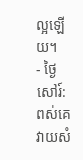ល្អឡើយ។
- ថ្ងៃសៅរ៍: ពស់គេវាយសំ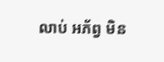លាប់ អភ័ព្វ មិន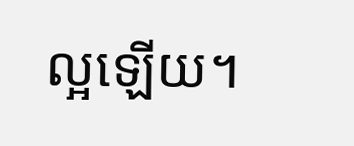ល្អឡើយ។